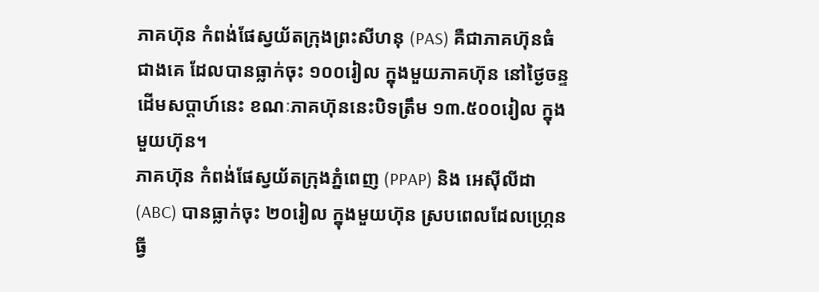ភាគហ៊ុន កំពង់ផែស្វយ័តក្រុងព្រះសីហនុ (PAS) គឺជាភាគហ៊ុនធំជាងគេ ដែលបានធ្លាក់ចុះ ១០០រៀល ក្នុងមួយភាគហ៊ុន នៅថ្ងៃចន្ទដើមសប្តាហ៍នេះ ខណៈភាគហ៊ុននេះបិទត្រឹម ១៣.៥០០រៀល ក្នុងមួយហ៊ុន។
ភាគហ៊ុន កំពង់ផែស្វយ័តក្រុងភ្នំពេញ (PPAP) និង អេស៊ីលីដា (ABC) បានធ្លាក់ចុះ ២០រៀល ក្នុងមួយហ៊ុន ស្របពេលដែលហ្ក្រេនធ្វី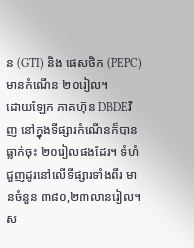ន (GTI) និង ផេសថិក (PEPC) មានកំណើន ២០រៀល។
ដោយឡែក ភាគហ៊ុន DBDEវិញ នៅក្នុងទីផ្សារកំណើនក៏បានធ្លាក់ចុះ ២០រៀលផងដែរ។ ទំហំជួញដូរនៅលើទីផ្សារទាំងពីរ មានចំនួន ៣៨០,២៣លានរៀល។ ស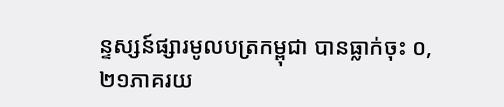ន្ទស្សន៍ផ្សារមូលបត្រកម្ពុជា បានធ្លាក់ចុះ ០,២១ភាគរយ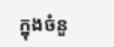ក្នុងចំនួ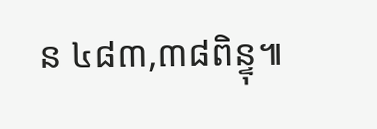ន ៤៨៣,៣៨ពិន្ទុ៕